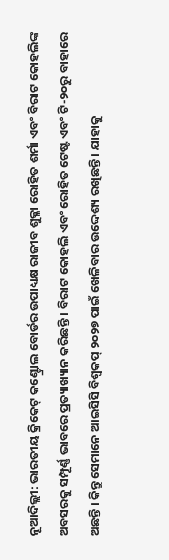ନୂଆଦିଲ୍ଲୀ: ଭାରତୀୟ କ୍ରିକେଟ୍ କଣ୍ଟ୍ରୋଲ ବୋର୍ଡର ଉପାଧ୍ୟକ୍ଷ ରାଜୀବ ଶୁକ୍ଳା ରୋହିତ ଶର୍ମା ଏବଂ ବିରାଟ କୋହଲିଙ୍କ ଅବସରକୁ ସମ୍ପୂର୍ଣ୍ଣ ଭାବରେ ପ୍ରତ୍ୟାଖ୍ୟାନ କରିଛନ୍ତି । ବିରାଟ କୋହଲି ଏବଂ ରୋହିତ ଟେଷ୍ଟ ଏବଂ ଟି-୨୦ରୁ ବାହାରେ ଅଛନ୍ତି । କିନ୍ତୁ ସେମାନେ ଆଇସିସି ବିଶ୍ୱକପ୍ ୨୦୨୭ ପାଇଁ ଖେଳିବାର ଉଦ୍ଦେଶ୍ୟ ରଖିଛନ୍ତି । ଯାହାକୁ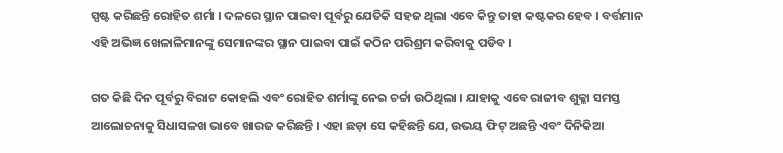ସ୍ପଷ୍ଟ କରିଛନ୍ତି ରୋହିତ ଶର୍ମା । ଦଳରେ ସ୍ଥାନ ପାଇବା ପୂର୍ବରୁ ଯେତିକି ସହଜ ଥିଲା ଏବେ କିନ୍ତୁ ତାହା କଷ୍ଟକର ହେବ । ବର୍ତ୍ତମାନ ଏହି ଅଭିଜ୍ଞ ଖେଳାଳିମାନଙ୍କୁ ସେମାନଙ୍କର ସ୍ଥାନ ପାଇବା ପାଇଁ କଠିନ ପରିଶ୍ରମ କରିବାକୁ ପଡିବ ।

ଗତ କିଛି ଦିନ ପୂର୍ବରୁ ବିରାଟ କୋହଲି ଏବଂ ରୋହିତ ଶର୍ମାଙ୍କୁ ନେଇ ଚର୍ଚ୍ଚା ଉଠିଥିଲା । ଯାହାକୁ ଏବେ ରାଜୀବ ଶୁକ୍ଳା ସମସ୍ତ ଆଲୋଚନାକୁ ସିଧାସଳଖ ଭାବେ ଖାରଜ କରିଛନ୍ତି । ଏହା ଛଡ଼ା ସେ କହିଛନ୍ତି ଯେ, ଉଭୟ ଫିଟ୍ ଅଛନ୍ତି ଏବଂ ଦିନିକିଆ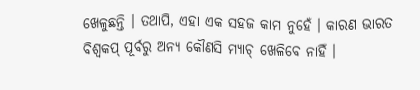ଖେଳୁଛନ୍ତି । ତଥାପି, ଏହା ଏକ ସହଜ କାମ ନୁହେଁ । କାରଣ ଭାରତ ବିଶ୍ୱକପ୍ ପୂର୍ବରୁ ଅନ୍ୟ କୌଣସି ମ୍ୟାଚ୍ ଖେଳିବେ ନାହିଁ ।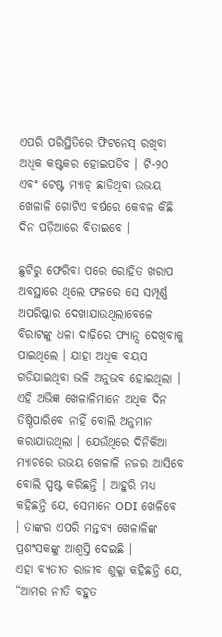ଏପରି ପରିସ୍ଥିତିରେ ଫିଟନେସ୍ ରଖିବା ଅଧିକ କଷ୍ଟକର ହୋଇପଡିବ । ଟି-୨୦ ଏବଂ ଟେଷ୍ଟ ମ୍ୟାଚ୍ ଛାଡିଥିବା ଉଭୟ ଖେଳାଳି ଗୋଟିଏ ବର୍ଷରେ କେବଳ କିଛି ଦିନ ପଡ଼ିଆରେ ବିତାଇବେ ।

ଛୁଟିରୁ ଫେରିବା ପରେ ରୋହିତ ଖରାପ ଅବସ୍ଥାରେ ଥିଲେ ଫଳରେ ସେ ସମ୍ପୂର୍ଣ୍ଣ ଅପରିଷ୍କାର ଦେଖାଯାଉଥିଲାବେଳେ ବିରାଟଙ୍କୁ ଧଳା ଦାଢ଼ିରେ ଫ୍ୟାନ୍ସ ଦେଖିବାକୁ ପାଇଥିଲେ । ଯାହା ଅଧିକ ବୟସ ଗଡିଯାଇଥିବା ଭଳି ଅନୁଭବ ହୋଇଥିଲା । ଏହି ଅଭିଜ୍ଞ ଖେଳାଳିମାନେ ଅଧିକ ଦିନ ତିଷ୍ଠିପାରିବେ ନାହିଁ ବୋଲି ଅନୁମାନ କରାଯାଉଥିଲା । ଯେଉଁଥିରେ ଦିନିକିଆ ମ୍ୟାଚରେ ଉଭୟ ଖେଳାଳି ନଜର ଆସିବେ ବୋଲି ସ୍ପଷ୍ଟ କରିଛନ୍ତି । ଆହୁରି ମଧ୍ୟ କହିଛନ୍ତି ଯେ, ସେମାନେ ODI ଖେଳିବେ । ତାଙ୍କର ଏପରି ମନ୍ତବ୍ୟ ଖେଳାଳିଙ୍କ ପ୍ରଶଂସକଙ୍କୁ ଆଶ୍ୱସ୍ତି ଦେଇଛି ।
ଏହା ବ୍ୟତୀତ ରାଜୀବ ଶୁକ୍ଳା କହିଛନ୍ତି ଯେ, “ଆମର ନୀତି ବହୁତ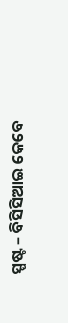ସ୍ପଷ୍ଟ – ବିସିସିଆଇ କେବେ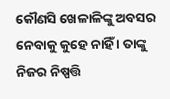କୌଣସି ଖେଳାଳିଙ୍କୁ ଅବସର ନେବାକୁ କୁହେ ନାହିଁ । ତାଙ୍କୁ ନିଜର ନିଷ୍ପତ୍ତି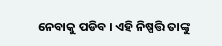ନେବାକୁ ପଡିବ । ଏହି ନିଷ୍ପତ୍ତି ତାଙ୍କୁ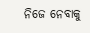ନିଜେ ନେବାକୁ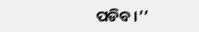ପଡିବ।’’